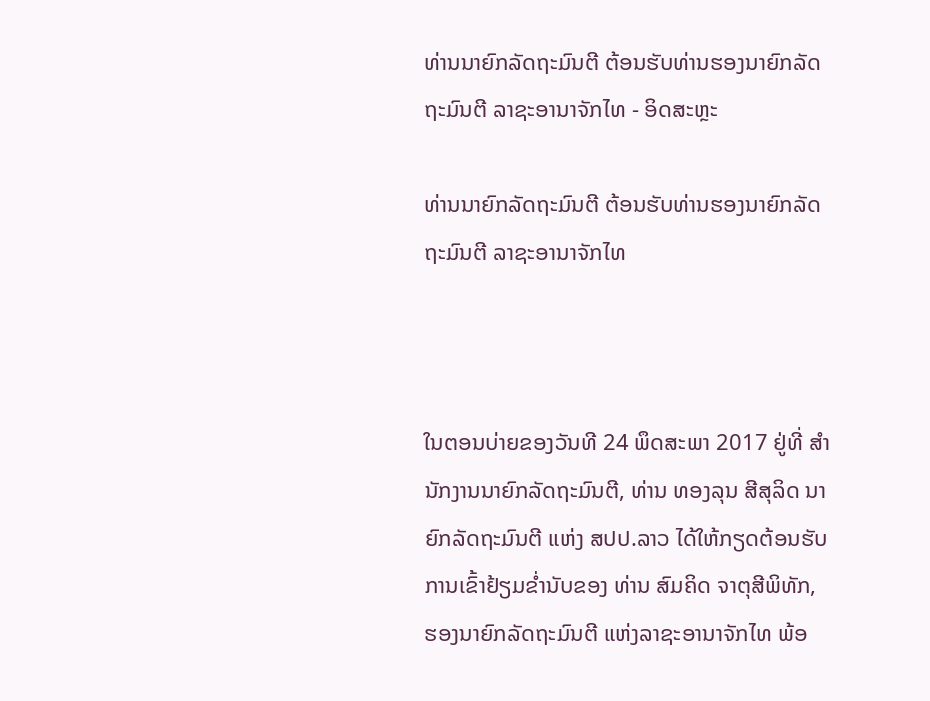ທ່ານນາຍົກລັດຖະມົນຕີ ຕ້ອນຮັບທ່ານຮອງນາຍົກລັດຖະມົນຕີ ລາຊະອານາຈັກໄທ - ອິດສະຫຼະ

ທ່ານນາຍົກລັດຖະມົນຕີ ຕ້ອນຮັບທ່ານຮອງນາຍົກລັດຖະມົນຕີ ລາຊະອານາຈັກໄທ



ໃນຕອນບ່າຍຂອງວັນທີ 24 ພຶດສະພາ 2017 ຢູ່ທີ່ ສໍານັກງານນາຍົກລັດຖະມົນຕີ, ທ່ານ ທອງລຸນ ສີສຸລິດ ນາຍົກລັດຖະມົນຕີ ແຫ່ງ ສປປ.ລາວ ໄດ້ໃຫ້ກຽດຕ້ອນຮັບ ການເຂົ້າຢ້ຽມຂໍ່ານັບຂອງ ທ່ານ ສົມຄິດ ຈາຕຸສີພິທັກ, ຮອງນາຍົກລັດຖະມົນຕີ ແຫ່ງລາຊະອານາຈັກໄທ ພ້ອ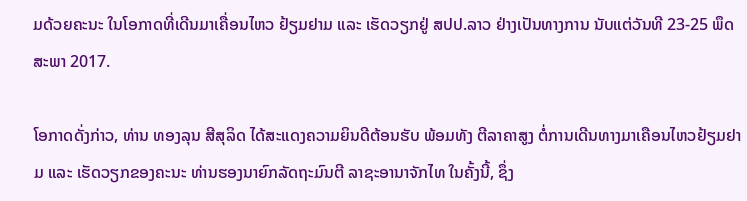ມດ້ວຍຄະນະ ໃນໂອກາດທີ່ເດີນມາເຄື່ອນໄຫວ ຢ້ຽມຢາມ ແລະ ເຮັດວຽກຢູ່ ສປປ.ລາວ ຢ່າງເປັນທາງການ ນັບແຕ່ວັນທີ 23-25 ພຶດສະພາ 2017.

ໂອກາດດັ່ງກ່າວ, ທ່ານ ທອງລຸນ ສີສຸລິດ ໄດ້ສະແດງຄວາມຍິນດີຕ້ອນຮັບ ພ້ອມທັງ ຕີລາຄາສູງ ຕໍ່ການເດີນທາງມາເຄືອນໄຫວຢ້ຽມຢາມ ແລະ ເຮັດວຽກຂອງຄະນະ ທ່ານຮອງນາຍົກລັດຖະມົນຕີ ລາຊະອານາຈັກໄທ ໃນຄັ້ງນີ້, ຊຶ່ງ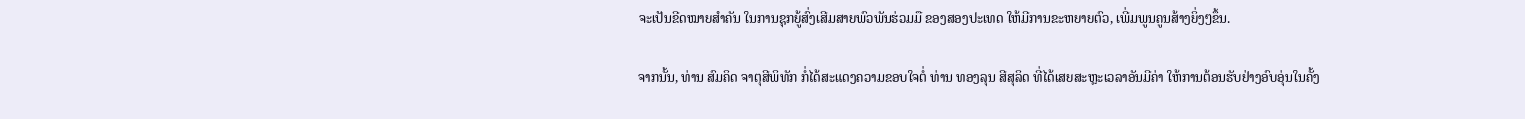ຈະເປັນຂີດໝາຍສໍາຄັນ ໃນການຊຸກຍູ້ສົ່ງເສີມສາຍພົວພັນຮ່ວມມື ຂອງສອງປະເທດ ໃຫ້ມີການຂະຫຍາຍຕົວ, ເພີ່ມພູນຄູນສ້າງຍິ່ງໆຂຶ້ນ.

ຈາກນັ້ນ, ທ່ານ ສົມຄິດ ຈາຕຸສີພິທັກ ກໍ່ໄດ້ສະແດງຄວາມຂອບໃຈຕໍ່ ທ່ານ ທອງລຸນ ສີສຸລິດ ທີ່ໄດ້ເສຍສະຫຼະເວລາອັນມີຄ່າ ໃຫ້ການຕ້ອນຮັບຢ່າງອົບອຸ່ນໃນຄັ້ງ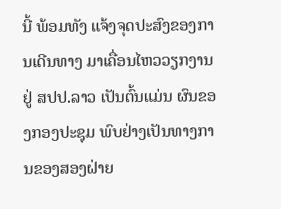ນີ້ ພ້ອມທັງ ແຈ້ງຈຸດປະສົງຂອງການເດີນທາງ ມາເຄື່ອນໄຫວວຽກງານ ຢູ່ ສປປ.ລາວ ເປັນຕົ້ນແມ່ນ ຜົນຂອງກອງປະຊຸມ ພົບຢ່າງເປັນທາງການຂອງສອງຝ່າຍ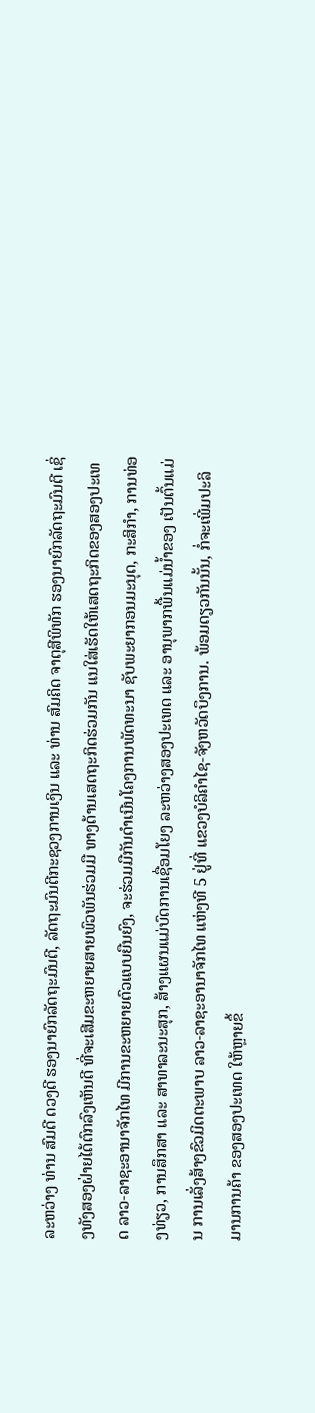ລະຫວ່າງ ທ່ານ ສົມດີ ດວງດີ ຮອງນາຍົກລັດຖະມົນຕີ, ລັດຖະມົນຕີກະຊວງການເງິນ ແລະ ທ່ານ ສົມຄິດ ຈາຕຸສີພິທັກ ຮອງນາຍົກລັດຖະມົນຕີ ເຊິ່ງທັງສອງຝ່າຍໄດ້ຕົກລົງເຫັນດີ ທີ່ຈະເສີມຂະຫຍາຍສາຍພົວພັນຮ່ວມມື ທາງດ້ານເສດຖະກິດຮ່ວມກັນ ແນໃສ່ເຮັດໃຫ້ເສດຖະກິດຂອງສອງປະເທດ ລາວ-ລາຊະອານາຈັກໄທ ມີການຂະຫຍາຍຕົວແບບຍືນຍົງ, ຈະຮ່ວມມືກັນດໍາເນີນໂຄງການພັດທະນາ ຊັບພະຍາກອນມະນຸດ, ກະສິກໍາ, ການທ່ອງທ່ຽວ, ການສຶກສາ ແລະ ສາທາລະນະສຸກ, ສ້າງແຜນແມ່ບົດການເຊື່ອມໂຍງ ລະຫວ່າງສອງປະເທດ ແລະ ອານຸພາກພື້ນແມ່ນໍ້າຂອງ ເປັນຕົ້ນແມ່ນ ການເລັ່ງສ້າງຂົວມິດຕະພາບ ລາວ-ລາຊະອານາຈັກໄທ ແຫ່ງທີ 5 ຢູ່ທີ່ ແຂວງບໍລິຄໍາໄຊ-ຈັງຫວັດບຶງການ. ພ້ອມດຽວກັນນັ້ນ, ກໍ່ຈະເພີ່ມປະລິມານການຄ້າ ຂອງສອງປະເທດ ໃຫ້ຫຼາຍຂຶ້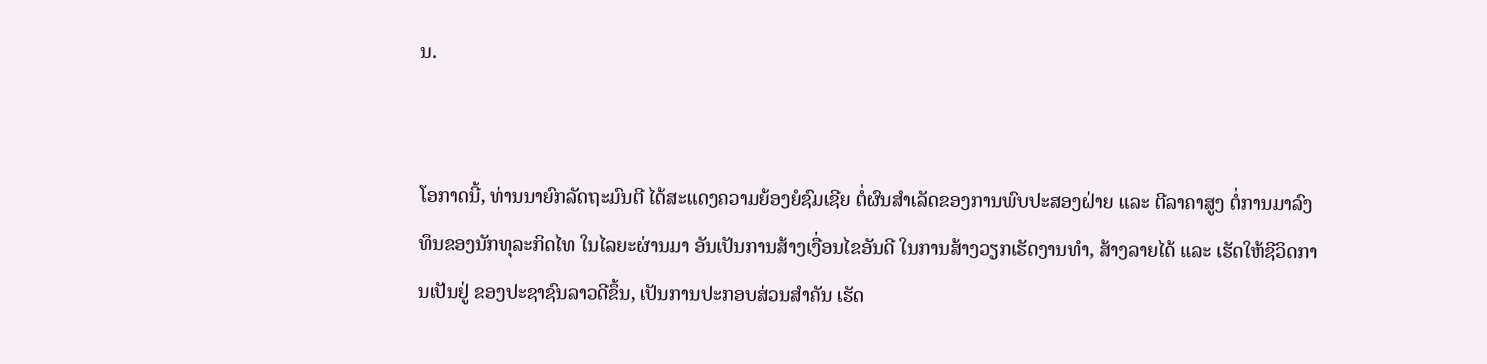ນ.


ໂອກາດນີ້, ທ່ານນາຍົກລັດຖະມົນຕີ ໄດ້ສະແດງຄວາມຍ້ອງຍໍຊົມເຊີຍ ຕໍ່ຜົນສໍາເລັດຂອງການພົບປະສອງຝ່າຍ ແລະ ຕີລາຄາສູງ ຕໍ່ການມາລົງທຶນຂອງນັກທຸລະກິດໄທ ໃນໄລຍະຜ່ານມາ ອັນເປັນການສ້າງເງື່ອນໄຂອັນດີ ໃນການສ້າງວຽກເຮັດງານທໍາ, ສ້າງລາຍໄດ້ ແລະ ເຮັດໃຫ້ຊີວິດການເປັນຢູ່ ຂອງປະຊາຊົນລາວດີຂຶ້ນ, ເປັນການປະກອບສ່ວນສໍາຄັນ ເຮັດ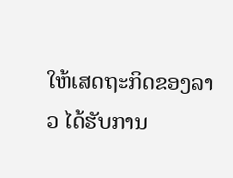ໃຫ້ເສດຖະກິດຂອງລາວ ໄດ້ຮັບການ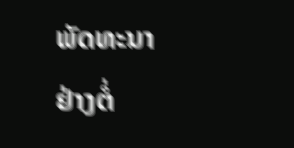ພັດທະນາຢ່າງຕໍ່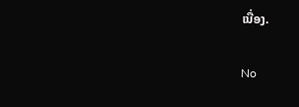ເນື່ອງ.

No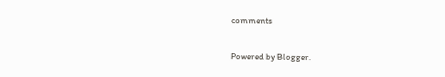comments

Powered by Blogger.